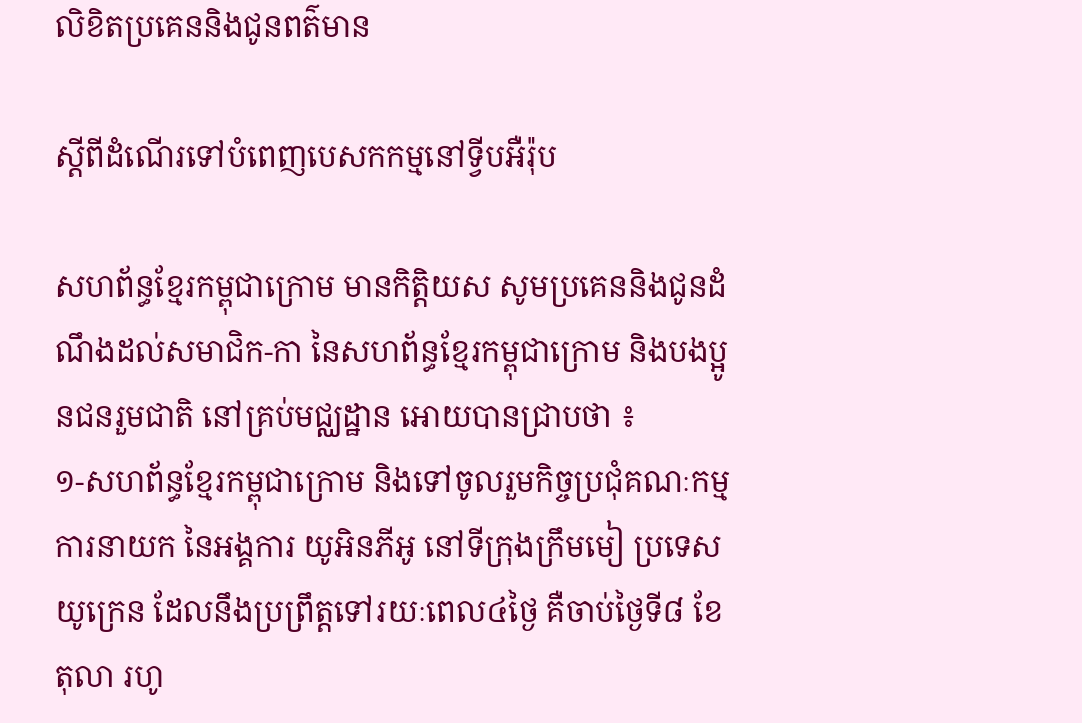លិខិតប្រគេននិងជូនពត៌មាន

ស្តីពីដំណើរទៅបំពេញបេសកកម្មនៅទ្វីបអឺរ៉ុប

សហព័ន្ធខ្មែរកម្ពុជាក្រោម មានកិត្តិយស សូមប្រគេននិងជូនដំណឹងដល់សមាជិក-កា នៃសហព័ន្ធខ្មែរកម្ពុជាក្រោម និងបងប្អូនជនរួមជាតិ នៅគ្រប់មជ្ឈដ្ឋាន អោយបានជ្រាបថា ៖
១-សហព័ន្ធខ្មែរកម្ពុជាក្រោម និងទៅចូលរួមកិច្ចប្រជុំគណៈកម្មការនាយក នៃអង្គការ យូអិនភីអូ នៅទីក្រុងក្រឹមមៀ ប្រទេសយូក្រេន ដែលនឹងប្រព្រឹត្តទៅរយៈពេល៤ថ្ងៃ គឺចាប់ថ្ងៃទី៨ ខែតុលា រហូ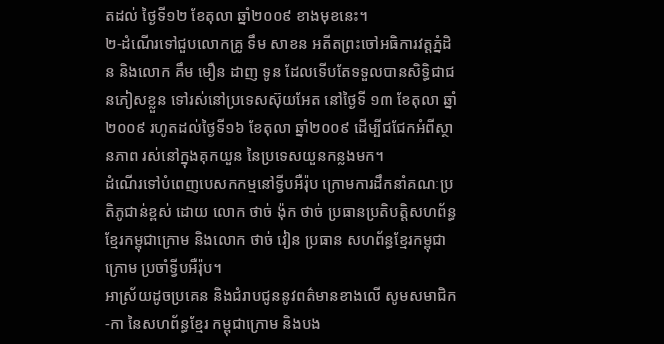តដល់ ថ្ងៃទី១២ ខែតុលា ឆ្នាំ២០០៩ ខាងមុខនេះ។
២-ដំណើរទៅជួបលោកគ្រូ ទឹម សាខន អតីតព្រះចៅអធិការវត្តភ្នំដិន និងលោក គឹម មឿន ដាញ ទូន ដែលទើបតែទទួលបានសិទ្ធិជាជនភៀសខ្លួន ទៅរស់នៅប្រទេសស៊ុយអែត នៅថ្ងៃទី ១៣ ខែតុលា ឆ្នាំ២០០៩ រហូតដល់ថ្ងៃទី១៦ ខែតុលា ឆ្នាំ២០០៩ ដើម្បីជជែកអំពីស្ថានភាព រស់នៅក្នុងគុកយួន នៃប្រទេសយួនកន្លងមក។
ដំណើរទៅបំពេញបេសកកម្មនៅទ្វីបអឺរ៉ុប ក្រោមការដឹកនាំគណៈប្រតិភូជាន់ខ្ពស់ ដោយ លោក ថាច់ ង៉ុក ថាច់ ប្រធានប្រតិបត្តិសហព័ន្ធខ្មែរកម្ពុជាក្រោម និងលោក ថាច់ វៀន ប្រធាន សហព័ន្ធខ្មែរកម្ពុជាក្រោម ប្រចាំទ្វីបអឺរ៉ុប។
អាស្រ័យដូចប្រគេន និងជំរាបជូននូវពត៌មានខាងលើ សូមសមាជិក-កា នៃសហព័ន្ធខ្មែរ កម្ពុជាក្រោម និងបង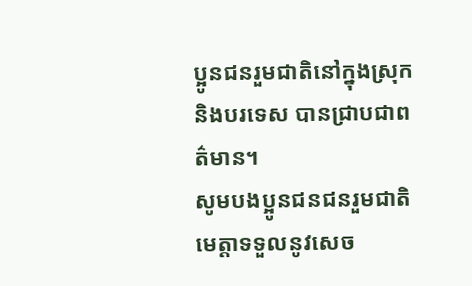ប្អូនជនរួមជាតិនៅក្នុងស្រុកនិងបរទេស បានជ្រាបជាពត៌មាន។
សូមបងប្អូនជនជនរួមជាតិ មេត្តាទទួលនូវសេច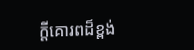ក្តីគោរពដ៏ខ្ពង់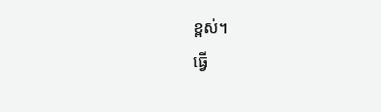ខ្ពស់។
ធ្វើ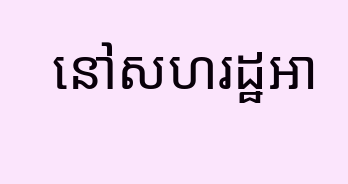នៅសហរដ្ឋអា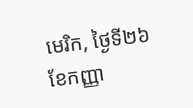មេរិក, ថ្ងៃទី២៦ ខែកញ្ញា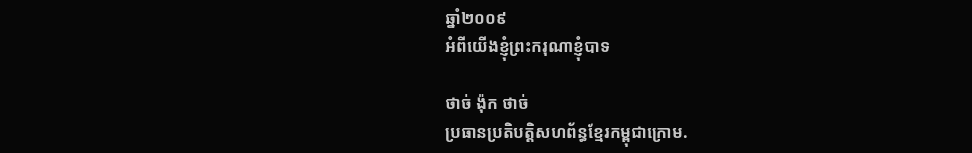ឆ្នាំ២០០៩
អំពីយើងខ្ញុំព្រះករុណាខ្ញុំបាទ

ថាច់ ង៉ុក ថាច់
ប្រធានប្រតិបត្តិសហព័ន្ធខ្មែរកម្ពុជាក្រោម.